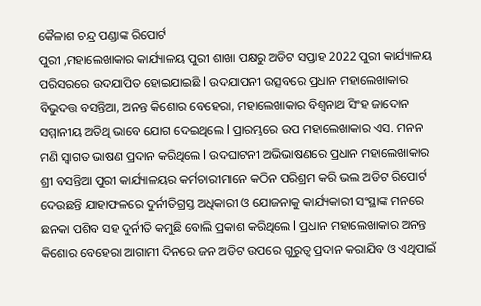କୈଳାଶ ଚନ୍ଦ୍ର ପଣ୍ଡାଙ୍କ ରିପୋର୍ଟ
ପୁରୀ ,ମହାଲେଖାକାର କାର୍ଯ୍ୟାଳୟ ପୁରୀ ଶାଖା ପକ୍ଷରୁ ଅଡିଟ ସପ୍ତାହ 2022 ପୁରୀ କାର୍ଯ୍ୟାଳୟ ପରିସରରେ ଉଦଯାପିତ ହୋଇଯାଇଛି l ଉଦଯାପନୀ ଉତ୍ସବରେ ପ୍ରଧାନ ମହାଲେଖାକାର ବିଭୁଦତ୍ତ ବସନ୍ତିଆ, ଅନନ୍ତ କିଶୋର ବେହେରା, ମହାଲେଖାକାର ବିଶ୍ୱନାଥ ସିଂହ ଜାଦୋନ ସମ୍ମାନୀୟ ଅତିଥି ଭାବେ ଯୋଗ ଦେଇଥିଲେ l ପ୍ରାରମ୍ଭରେ ଉପ ମହାଲେଖାକାର ଏସ. ମନନ ମଣି ସ୍ୱାଗତ ଭାଷଣ ପ୍ରଦାନ କରିଥିଲେ l ଉଦଘାଟନୀ ଅଭିଭାଷଣରେ ପ୍ରଧାନ ମହାଲେଖାକାର ଶ୍ରୀ ବସନ୍ତିଆ ପୁରୀ କାର୍ଯ୍ୟାଳୟର କର୍ମଚାରୀମାନେ କଠିନ ପରିଶ୍ରମ କରି ଭଲ ଅଡିଟ ରିପୋର୍ଟ ଦେଉଛନ୍ତି ଯାହାଫଳରେ ଦୁର୍ନୀତିଗ୍ରସ୍ତ ଅଧିକାରୀ ଓ ଯୋଜନାକୁ କାର୍ଯ୍ୟକାରୀ ସଂସ୍ଥାଙ୍କ ମନରେ ଛନକା ପଶିବ ସହ ଦୁର୍ନୀତି କମୁଛି ବୋଲି ପ୍ରକାଶ କରିଥିଲେ l ପ୍ରଧାନ ମହାଲେଖାକାର ଅନନ୍ତ କିଶୋର ବେହେରା ଆଗାମୀ ଦିନରେ ଜନ ଅଡିଟ ଉପରେ ଗୁରୁତ୍ୱ ପ୍ରଦାନ କରାଯିବ ଓ ଏଥିପାଇଁ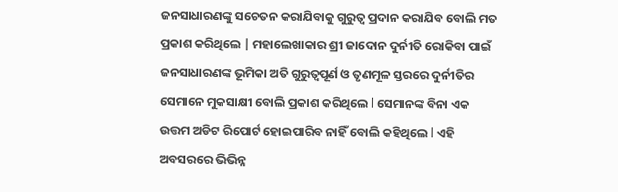ଜନସାଧାରଣଙ୍କୁ ସଚେତନ କରାଯିବାକୁ ଗୁରୁତ୍ୱ ପ୍ରଦାନ କରାଯିବ ବୋଲି ମତ ପ୍ରକାଶ କରିଥିଲେ | ମହାଲେଖାକାର ଶ୍ରୀ ଜାଦୋନ ଦୁର୍ନୀତି ରୋକିବା ପାଇଁ ଜନସାଧାରଣଙ୍କ ଭୂମିକା ଅତି ଗୁରୁତ୍ୱପୂର୍ଣ ଓ ତୃଣମୂଳ ସ୍ତରରେ ଦୁର୍ନୀତିର ସେମାନେ ମୁକସାକ୍ଷୀ ବୋଲି ପ୍ରକାଶ କରିଥିଲେ l ସେମାନଙ୍କ ବିନା ଏକ ଉତ୍ତମ ଅଡିଟ ରିପୋର୍ଟ ହୋଇପାରିବ ନାହିଁ ବୋଲି କହିଥିଲେ l ଏହି ଅବସରରେ ଭିଭିନ୍ନ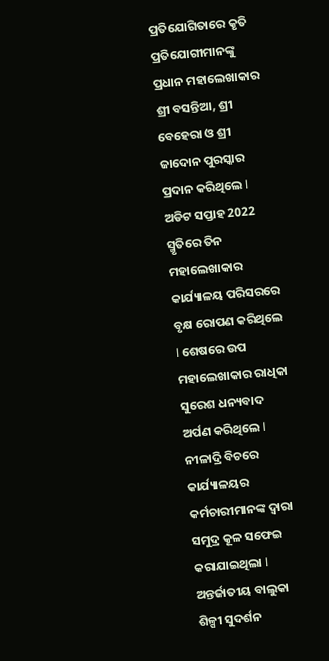ପ୍ରତିଯୋଗିତାରେ କୃତି ପ୍ରତିଯୋଗୀମାନଙ୍କୁ ପ୍ରଧାନ ମହାଲେଖାକାର ଶ୍ରୀ ବସନ୍ତିଆ, ଶ୍ରୀ ବେହେରା ଓ ଶ୍ରୀ ଜାଦୋନ ପୁରସ୍କାର ପ୍ରଦାନ କରିଥିଲେ l ଅଡିଟ ସପ୍ତାହ 2022 ସ୍ମୃତିରେ ତିନ ମହାଲେଖାକାର କାର୍ଯ୍ୟାଳୟ ପରିସରରେ ବୃକ୍ଷ ରୋପଣ କରିଥିଲେ l ଶେଷରେ ଉପ ମହାଲେଖାକାର ରାଧିକା ସୁରେଶ ଧନ୍ୟବାଦ ଅର୍ପଣ କରିଥିଲେ l ନୀଳାଦ୍ରି ବିଚରେ କାର୍ଯ୍ୟାଳୟର କର୍ମଚାରୀମାନଙ୍କ ଦ୍ୱାରା ସମୁଦ୍ର କୂଳ ସଫେଇ କରାଯାଇଥିଲା l ଅନ୍ତର୍ଜାତୀୟ ବାଲୁକା ଶିଳ୍ପୀ ସୁଦର୍ଶନ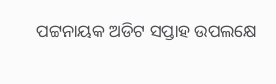ପଟ୍ଟନାୟକ ଅଡିଟ ସପ୍ତାହ ଉପଲକ୍ଷେ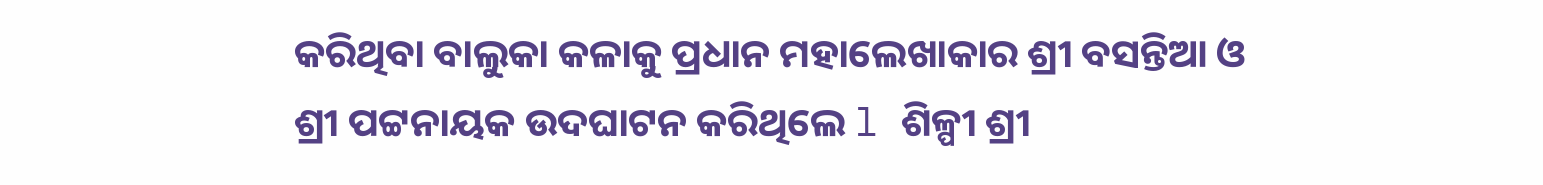କରିଥିବା ବାଲୁକା କଳାକୁ ପ୍ରଧାନ ମହାଲେଖାକାର ଶ୍ରୀ ବସନ୍ତିଆ ଓ ଶ୍ରୀ ପଟ୍ଟନାୟକ ଉଦଘାଟନ କରିଥିଲେ l ଶିଳ୍ପୀ ଶ୍ରୀ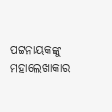ପଟ୍ଟନାୟକଙ୍କୁ ମହାଲେଖାକାର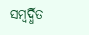ସମ୍ବର୍ଦ୍ଧିତ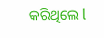କରିଥିଲେ l